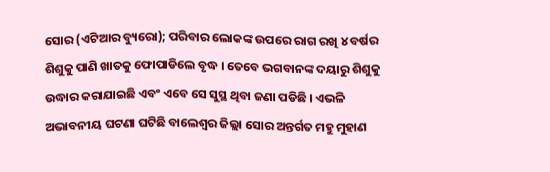ସୋର (ଏଟିଆର ବ୍ୟୁରୋ); ପରିବାର ଲୋକଙ୍କ ଉପରେ ରାଗ ରଖି ୪ ବର୍ଷର ଶିଶୁକୁ ପାଣି ଖାତକୁ ଫୋପାଡିଲେ ବୃଦ୍ଧ । ତେବେ ଭଗବାନଙ୍କ ଦୟାରୁ ଶିଶୁକୁ ଉଦ୍ଧାର କରାଯାଇଛି ଏବଂ ଏବେ ସେ ସୁସ୍ଥ ଥିବା ଜଣା ପଡିଛି । ଏଭଳି ଅଭାବନୀୟ ଘଟଣା ଘଟିଛି ବାଲେଶ୍ୱର ଜିଲ୍ଲା ସୋର ଅନ୍ତର୍ଗତ ମହୁ ମୁହାଣ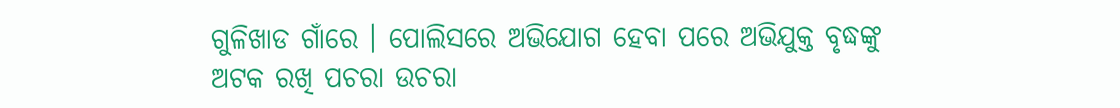ଗୁଳିଖାଡ ଗାଁରେ । ପୋଲିସରେ ଅଭିଯୋଗ ହେବା ପରେ ଅଭିଯୁକ୍ତ ବୃଦ୍ଧଙ୍କୁ ଅଟକ ରଖି ପଚରା ଉଚରା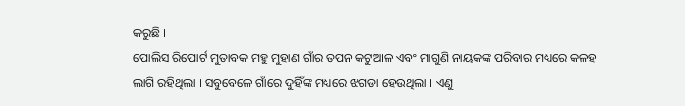କରୁଛି ।
ପୋଲିସ ରିପୋର୍ଟ ମୁତାବକ ମହୁ ମୁହାଣ ଗାଁର ତପନ କଟୁଆଳ ଏବଂ ମାଗୁଣି ନାୟକଙ୍କ ପରିବାର ମଧ୍ୟରେ କଳହ ଲାଗି ରହିଥିଲା । ସବୁବେଳେ ଗାଁରେ ଦୁହିଁଙ୍କ ମଧ୍ୟରେ ଝଗଡା ହେଉଥିଲା । ଏଣୁ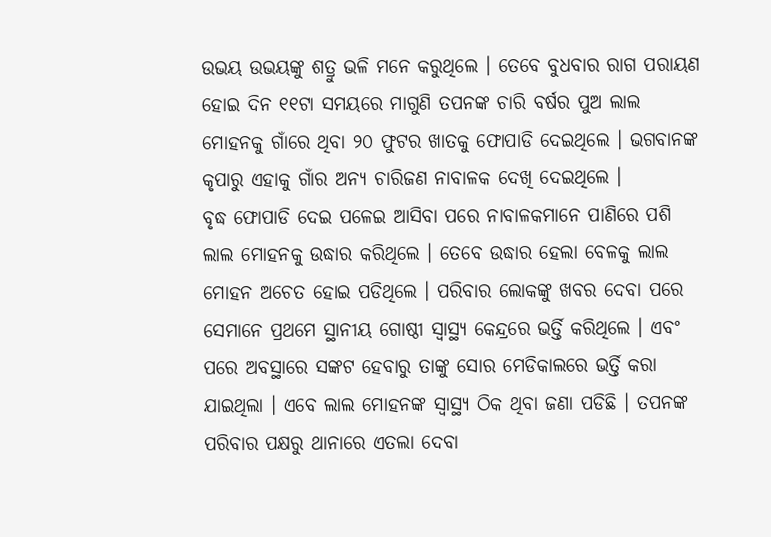ଉଭୟ ଉଭୟଙ୍କୁ ଶତ୍ରୁ ଭଳି ମନେ କରୁଥିଲେ । ତେବେ ବୁଧବାର ରାଗ ପରାୟଣ ହୋଇ ଦିନ ୧୧ଟା ସମୟରେ ମାଗୁଣି ତପନଙ୍କ ଚାରି ବର୍ଷର ପୁଅ ଲାଲ ମୋହନକୁ ଗାଁରେ ଥିବା ୨୦ ଫୁଟର ଖାତକୁ ଫୋପାଡି ଦେଇଥିଲେ । ଭଗବାନଙ୍କ କୃପାରୁ ଏହାକୁ ଗାଁର ଅନ୍ୟ ଚାରିଜଣ ନାବାଳକ ଦେଖି ଦେଇଥିଲେ ।
ବୃଦ୍ଧ ଫୋପାଡି ଦେଇ ପଳେଇ ଆସିବା ପରେ ନାବାଳକମାନେ ପାଣିରେ ପଶି ଲାଲ ମୋହନକୁ ଉଦ୍ଧାର କରିଥିଲେ । ତେବେ ଉଦ୍ଧାର ହେଲା ବେଳକୁ ଲାଲ ମୋହନ ଅଚେତ ହୋଇ ପଡିଥିଲେ । ପରିବାର ଲୋକଙ୍କୁ ଖବର ଦେବା ପରେ ସେମାନେ ପ୍ରଥମେ ସ୍ଥାନୀୟ ଗୋଷ୍ଠୀ ସ୍ୱାସ୍ଥ୍ୟ କେନ୍ଦ୍ରରେ ଭର୍ତ୍ତି କରିଥିଲେ । ଏବଂ ପରେ ଅବସ୍ଥାରେ ସଙ୍କଟ ହେବାରୁ ତାଙ୍କୁ ସୋର ମେଡିକାଲରେ ଭର୍ତ୍ତି କରା ଯାଇଥିଲା । ଏବେ ଲାଲ ମୋହନଙ୍କ ସ୍ୱାସ୍ଥ୍ୟ ଠିକ ଥିବା ଜଣା ପଡିଛି । ତପନଙ୍କ ପରିବାର ପକ୍ଷରୁ ଥାନାରେ ଏତଲା ଦେବା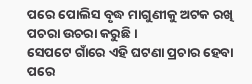ପରେ ପୋଲିସ ବୃଦ୍ଧ ମାଗୁଣୀକୁ ଅଟକ ରଖି ପଚରା ଉଚରା କରୁଛି ।
ସେପଟେ ଗାଁରେ ଏହି ଘଟଣା ପ୍ରଚାର ହେବା ପରେ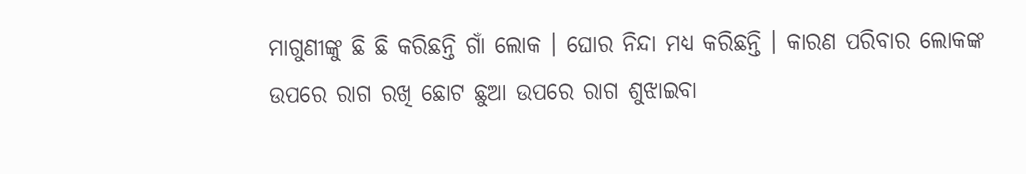ମାଗୁଣୀଙ୍କୁ ଛି ଛି କରିଛନ୍ତି ଗାଁ ଲୋକ । ଘୋର ନିନ୍ଦା ମଧ୍ୟ କରିଛନ୍ତି । କାରଣ ପରିବାର ଲୋକଙ୍କ ଉପରେ ରାଗ ରଖି ଛୋଟ ଛୁଆ ଉପରେ ରାଗ ଶୁଝାଇବା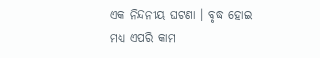ଏକ ନିନ୍ଦନୀୟ ଘଟଣା । ବୃଦ୍ଧ ହୋଇ ମଧ୍ୟ ଏପରି କାମ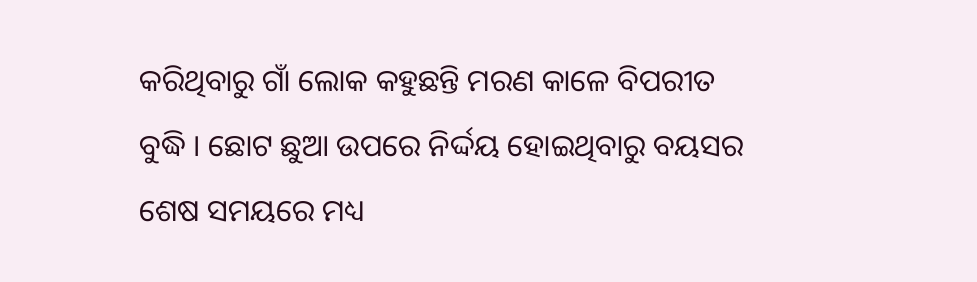କରିଥିବାରୁ ଗାଁ ଲୋକ କହୁଛନ୍ତି ମରଣ କାଳେ ବିପରୀତ ବୁଦ୍ଧି । ଛୋଟ ଛୁଆ ଉପରେ ନିର୍ଦ୍ଦୟ ହୋଇଥିବାରୁ ବୟସର ଶେଷ ସମୟରେ ମଧ୍ୟ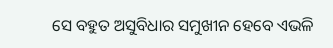ସେ ବହୁତ ଅସୁବିଧାର ସମୁଖୀନ ହେବେ ଏଭଳି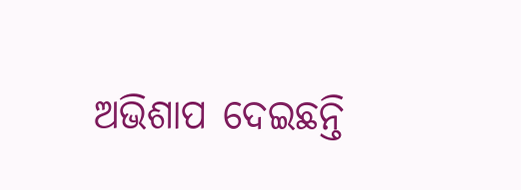ଅଭିଶାପ ଦେଇଛନ୍ତି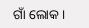ଗାଁ ଲୋକ ।